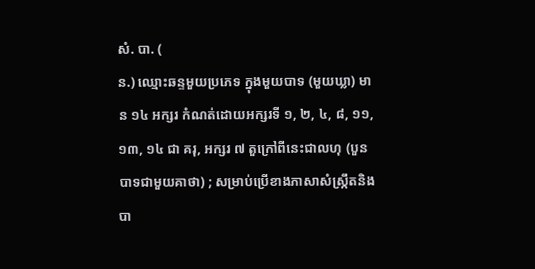សំ. បា. (
ន.) ឈ្មោះឆន្ទមួយប្រភេទ ក្នុងមួយបាទ (មួយឃ្លា) មាន ១៤ អក្សរ កំណត់ដោយអក្សរទី ១, ២, ៤, ៨, ១១, ១៣, ១៤ ជា គរុ, អក្សរ ៧ តួក្រៅពីនេះជាលហុ (បួនបាទជាមួយគាថា) ; សម្រាប់ប្រើខាងភាសាសំស្ក្រឹតនិងបា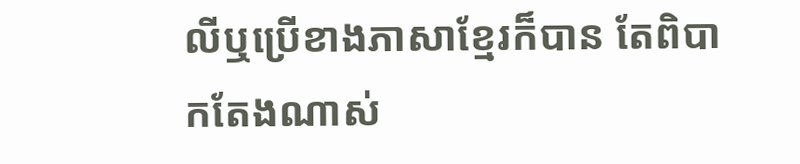លីឬប្រើខាងភាសាខ្មែរក៏បាន តែពិបាកតែងណាស់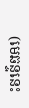(មេឆន្ទនេះ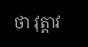ថា វុត្តាវ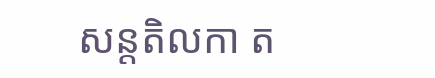សន្តតិលកា ត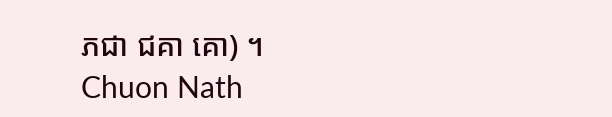ភជា ជគា គោ) ។
Chuon Nath